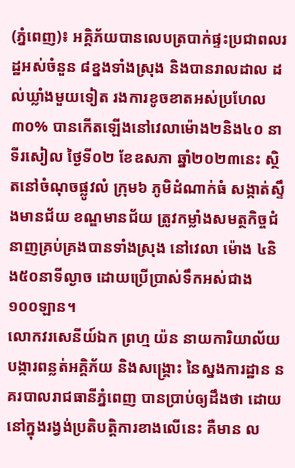(ភ្នំពេញ)៖ អគ្គិភ័យបានលេបត្របាក់ផ្ទះប្រជាពលរដ្ឋអស់ចំនួន ៨ខ្នងទាំងស្រុង និងបានរាលដាល ដល់ឃ្លាំងមួយទៀត រងការខូចខាតអស់ប្រហែល ៣០% បានកើតឡើងនៅវេលាម៉ោង២និង៤០ នាទីរសៀល ថ្ងៃទី០២ ខែឧសភា ឆ្នាំ២០២៣នេះ ស្ថិតនៅចំណុចផ្លូវលំ ក្រុម៦ ភូមិដំណាក់ធំ សង្កាត់ស្ទឹងមានជ័យ ខណ្ឌមានជ័យ ត្រូវកម្លាំងសមត្ថកិច្ចជំនាញគ្រប់គ្រងបានទាំងស្រុង នៅវេលា ម៉ោង ៤និង៥០នាទីល្ងាច ដោយប្រេីប្រាស់ទឹកអស់ជាង ១០០ឡាន។
លោកវរសេនីយ៍ឯក ព្រហ្ម យ៉ន នាយការិយាល័យបង្ការពន្លត់អគ្គិភ័យ និងសង្គ្រោះ នៃស្នងការដ្ឋាន នគរបាលរាជធានីភ្នំពេញ បានប្រាប់ឲ្យដឹងថា ដោយនៅក្នុងរង្វង់ប្រតិបត្តិការខាងលើនេះ គឺមាន ល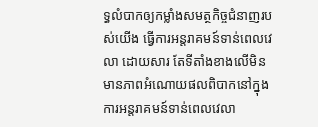ទ្ធលំបាកឲ្យកម្លាំងសមត្ថកិច្ចជំនាញរបស់យេីង ធ្វេីការអន្តរាគមន៍ទាន់ពេលវេលា ដោយសារ តែទីតាំងខាងលើមិនមានភាពអំណោយផលពិបាកនៅក្នុងការអន្តរាគមន៍ទាន់ពេលវេលា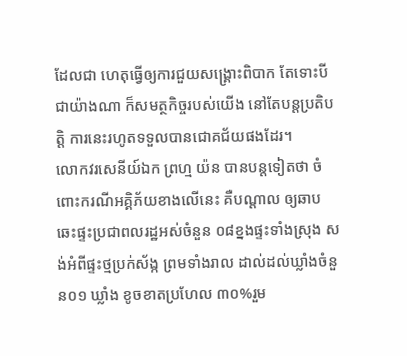ដែលជា ហេតុធ្វើឲ្យការជួយសង្គ្រោះពិបាក តែទោះបីជាយ៉ាងណា ក៏សមត្ថកិច្ចរបស់យើង នៅតែបន្តប្រតិបត្តិ ការនេះរហូតទទួលបានជោគជ័យផងដែរ។
លោកវរសេនីយ៍ឯក ព្រហ្ម យ៉ន បានបន្ដទៀតថា ចំពោះករណីអគ្គិភ័យខាងលើនេះ គឺបណ្តាល ឲ្យឆាបឆេះផ្ទះប្រជាពលរដ្ឋអស់ចំនួន ០៨ខ្នងផ្ទះទាំងស្រុង សង់អំពីផ្ទះថ្មប្រក់ស័ង្ក ព្រមទាំងរាល ដាល់ដល់ឃ្លាំងចំនួន០១ ឃ្លាំង ខូចខាតប្រហែល ៣០%រួម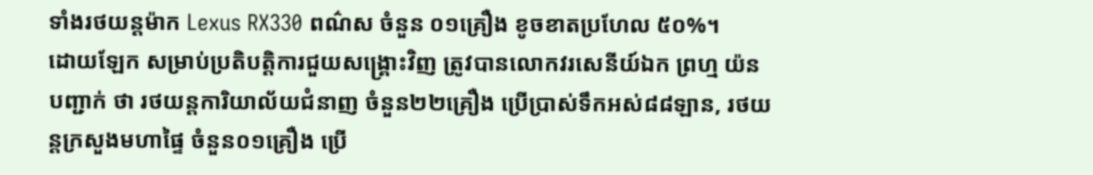ទាំងរថយន្តម៉ាក Lexus RX330 ពណ៌ស ចំនួន ០១គ្រឿង ខូចខាតប្រហែល ៥០%។
ដោយឡែក សម្រាប់ប្រតិបត្តិការជួយសង្គ្រោះវិញ ត្រូវបានលោកវរសេនីយ៍ឯក ព្រហ្ម យ៉ន បញ្ជាក់ ថា រថយន្ដការិយាល័យជំនាញ ចំនួន២២គ្រឿង ប្រើប្រាស់ទឹកអស់៨៨ឡាន, រថយន្តក្រសួងមហាផ្ទៃ ចំនួន០១គ្រឿង ប្រើ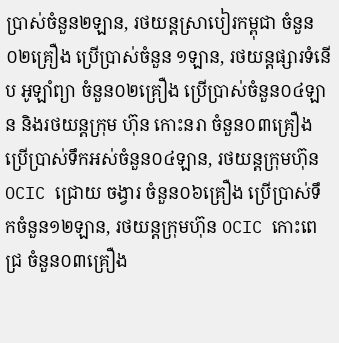ប្រាស់ចំនួន២ឡាន, រថយន្តស្រាបៀរកម្ពុជា ចំនួន០២គ្រឿង ប្រើប្រាស់ចំនួន ១ឡាន, រថយន្តផ្សារទំនើប អូឡាំព្យា ចំនួន០២គ្រឿង ប្រើប្រាស់ចំនួន០៤ឡាន និងរថយន្តក្រុម ហ៊ុន កោះនរា ចំនួន០៣គ្រឿង ប្រើប្រាស់ទឹកអស់ចំនួន០៤ឡាន, រថយន្តក្រុមហ៊ុន OCIC ជ្រោយ ចង្វារ ចំនួន០៦គ្រឿង ប្រើប្រាស់ទឹកចំនួន១២ឡាន, រថយន្តក្រុមហ៊ុន OCIC កោះពេជ្រ ចំនួន០៣គ្រឿង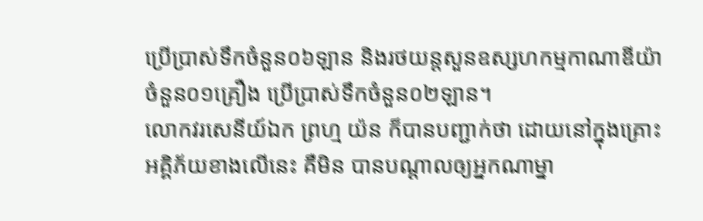ប្រើប្រាស់ទឹកចំនួន០៦ឡាន និងរថយន្តសួនឧស្សហកម្មកាណាឌីយ៉ា ចំនួន០១គ្រឿង ប្រើប្រាស់ទឹកចំនួន០២ឡាន។
លោកវរសេនីយ៍ឯក ព្រហ្ម យ៉ន ក៏បានបញ្ជាក់ថា ដោយនៅក្នុងគ្រោះអគ្គិភ័យខាងលើនេះ គឺមិន បានបណ្តាលឲ្យអ្នកណាម្នា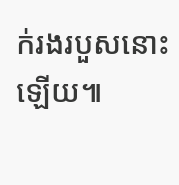ក់រងរបួសនោះឡើយ៕